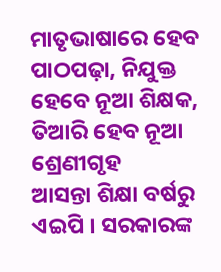ମାତୃଭାଷାରେ ହେବ ପାଠପଢ଼ା, ନିଯୁକ୍ତ ହେବେ ନୂଆ ଶିକ୍ଷକ, ତିଆରି ହେବ ନୂଆ ଶ୍ରେଣୀଗୃହ
ଆସନ୍ତା ଶିକ୍ଷା ବର୍ଷରୁ ଏଇପି । ସରକାରଙ୍କ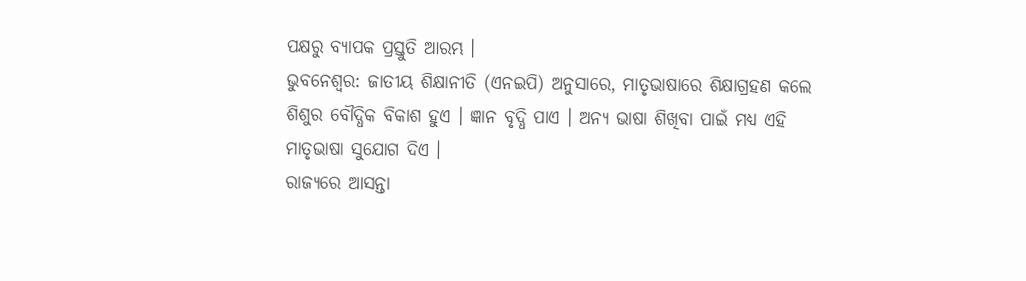ପକ୍ଷରୁ ବ୍ୟାପକ ପ୍ରସ୍ତୁତି ଆରମ୍ଭ ।
ଭୁବନେଶ୍ୱର: ଜାତୀୟ ଶିକ୍ଷାନୀତି (ଏନଇପି) ଅନୁସାରେ, ମାତୃଭାଷାରେ ଶିକ୍ଷାଗ୍ରହଣ କଲେ ଶିଶୁର ବୌଦ୍ଧିକ ବିକାଶ ହୁଏ । ଜ୍ଞାନ ବୃଦ୍ଧି ପାଏ । ଅନ୍ୟ ଭାଷା ଶିଖିବା ପାଇଁ ମଧ୍ୟ ଏହି ମାତୃଭାଷା ସୁଯୋଗ ଦିଏ ।
ରାଜ୍ୟରେ ଆସନ୍ତା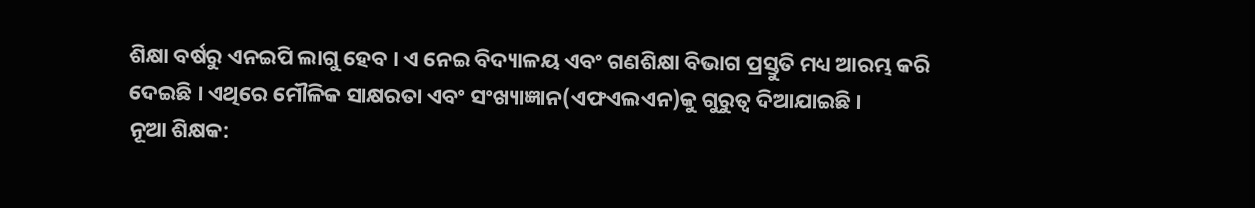ଶିକ୍ଷା ବର୍ଷରୁ ଏନଇପି ଲାଗୁ ହେବ । ଏ ନେଇ ବିଦ୍ୟାଳୟ ଏବଂ ଗଣଶିକ୍ଷା ବିଭାଗ ପ୍ରସ୍ତୁତି ମଧ୍ୟ ଆରମ୍ଭ କରି ଦେଇଛି । ଏଥିରେ ମୌଳିକ ସାକ୍ଷରତା ଏବଂ ସଂଖ୍ୟାଜ୍ଞାନ(ଏଫଏଲଏନ)କୁ ଗୁରୁତ୍ୱ ଦିଆଯାଇଛି ।
ନୂଆ ଶିକ୍ଷକ: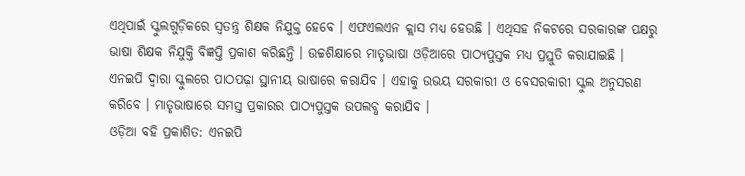ଏଥିପାଇଁ ସ୍କୁଲଗୁଡ଼ିକରେ ସ୍ୱତନ୍ତ୍ର ଶିକ୍ଷକ ନିଯୁକ୍ତ ହେବେ । ଏଫଏଲଏନ କ୍ଲାସ ମଧ୍ୟ ହେଉଛି । ଏଥିସହ ନିକଟରେ ସରକାରଙ୍କ ପକ୍ଷରୁ ଭାଷା ଶିକ୍ଷକ ନିଯୁକ୍ତି ବିଜ୍ଞପ୍ତି ପ୍ରକାଶ କରିଛନ୍ତି । ଉଚ୍ଚଶିକ୍ଷାରେ ମାତୃଭାଷା ଓଡ଼ିଆରେ ପାଠ୍ୟପୁସ୍ତକ ମଧ୍ୟ ପ୍ରସ୍ତୁତି କରାଯାଇଛି ।
ଏନଇପି ଦ୍ୱାରା ସ୍କୁଲରେ ପାଠପଢ଼ା ସ୍ଥାନୀୟ ଭାଷାରେ କରାଯିବ । ଏହାକୁ ଉଭୟ ସରକାରୀ ଓ ବେସରକାରୀ ସ୍କୁଲ ଅନୁସରଣ କରିବେ । ମାତୃଭାଷାରେ ସମସ୍ତ ପ୍ରକାରର ପାଠ୍ୟପୁସ୍ତକ ଉପଲବ୍ଧ କରାଯିବ ।
ଓଡ଼ିଆ ବହି ପ୍ରକାଶିତ: ଏନଇପି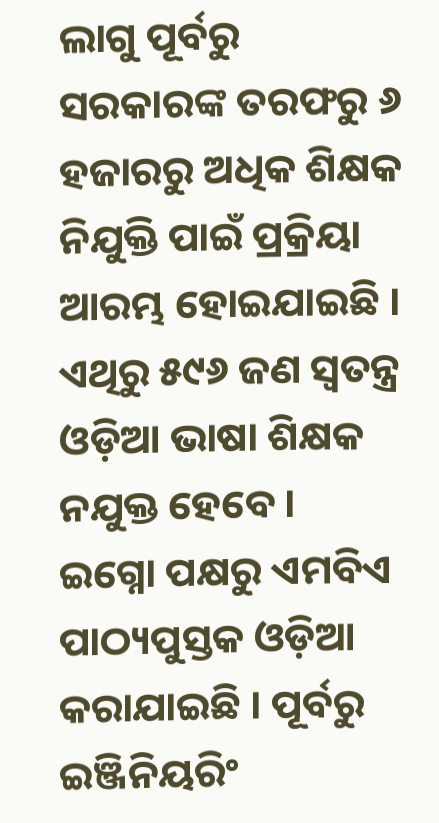ଲାଗୁ ପୂର୍ବରୁ ସରକାରଙ୍କ ତରଫରୁ ୬ ହଜାରରୁ ଅଧିକ ଶିକ୍ଷକ ନିଯୁକ୍ତି ପାଇଁ ପ୍ରକ୍ରିୟା ଆରମ୍ଭ ହୋଇଯାଇଛି । ଏଥିରୁ ୫୯୬ ଜଣ ସ୍ୱତନ୍ତ୍ର ଓଡ଼ିଆ ଭାଷା ଶିକ୍ଷକ ନଯୁକ୍ତ ହେବେ । ଇଗ୍ନୋ ପକ୍ଷରୁ ଏମବିଏ ପାଠ୍ୟପୁସ୍ତକ ଓଡ଼ିଆ କରାଯାଇଛି । ପୂର୍ବରୁ ଇଞ୍ଜିନିୟରିଂ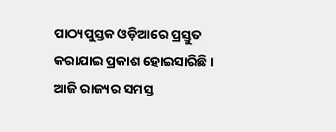ପାଠ୍ୟପୁସ୍ତକ ଓଡ଼ିଆରେ ପ୍ରସ୍ତୁତ କରାଯାଇ ପ୍ରକାଶ ହୋଇସାରିଛି ।
ଆଜି ରାଜ୍ୟର ସମସ୍ତ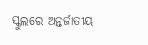ସ୍କୁଲରେ ଅନ୍ତର୍ଜାତୀୟ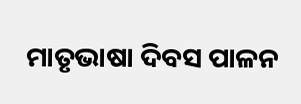ମାତୃଭାଷା ଦିବସ ପାଳନ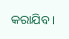କରାଯିବ ।